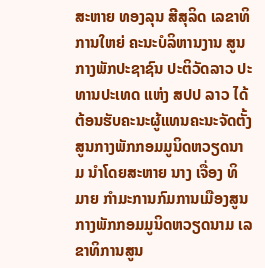ສະຫາຍ ທອງລຸນ ສີສຸລິດ ເລຂາທິການໃຫຍ່ ຄະນະບໍລິຫານງານ ສູນກາງພັກປະຊາຊົນ ປະຕິວັດລາວ ປະທານປະເທດ ແຫ່ງ ສປປ ລາວ ໄດ້ຕ້ອນຮັບຄະນະຜູ້ແທນຄະນະຈັດຕັ້ງສູນກາງພັກກອມມູນິດຫວຽດນາມ ນຳໂດຍສະຫາຍ ນາງ ເຈື່ອງ ທິ ມາຍ ກຳມະການກົມການເມືອງສູນກາງພັກກອມມູນິດຫວຽດນາມ ເລຂາທິການສູນ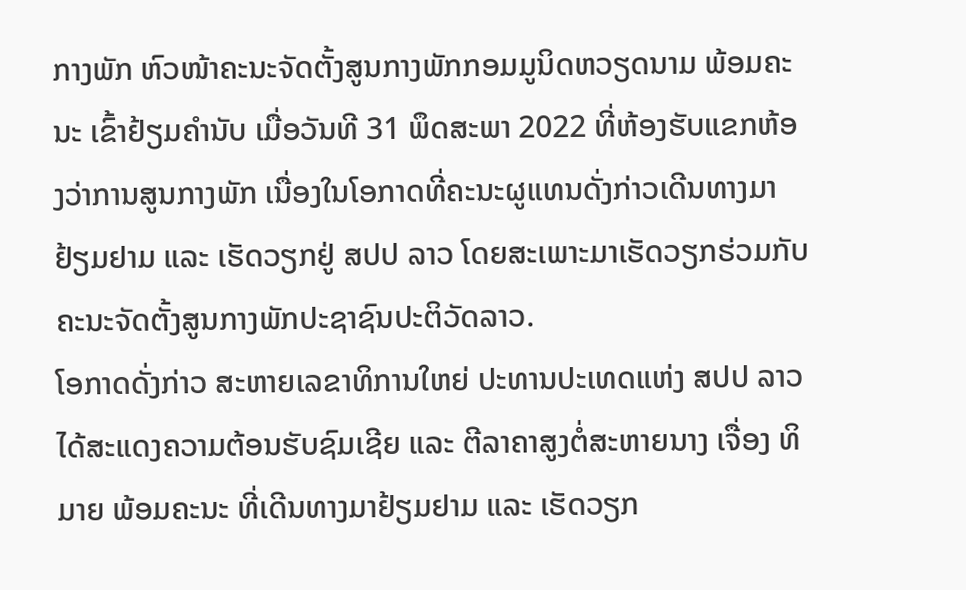ກາງພັກ ຫົວໜ້າຄະນະຈັດຕັ້ງສູນກາງພັກກອມມູນິດຫວຽດນາມ ພ້ອມຄະນະ ເຂົ້າຢ້ຽມຄຳນັບ ເມື່ອວັນທີ 31 ພຶດສະພາ 2022 ທີ່ຫ້ອງຮັບແຂກຫ້ອງວ່າການສູນກາງພັກ ເນື່ອງໃນໂອກາດທີ່ຄະນະຜູແທນດັ່ງກ່າວເດີນທາງມາຢ້ຽມຢາມ ແລະ ເຮັດວຽກຢູ່ ສປປ ລາວ ໂດຍສະເພາະມາເຮັດວຽກຮ່ວມກັບຄະນະຈັດຕັ້ງສູນກາງພັກປະຊາຊົນປະຕິວັດລາວ.
ໂອກາດດັ່ງກ່າວ ສະຫາຍເລຂາທິການໃຫຍ່ ປະທານປະເທດແຫ່ງ ສປປ ລາວ ໄດ້ສະແດງຄວາມຕ້ອນຮັບຊົມເຊີຍ ແລະ ຕີລາຄາສູງຕໍ່ສະຫາຍນາງ ເຈື່ອງ ທິ ມາຍ ພ້ອມຄະນະ ທີ່ເດີນທາງມາຢ້ຽມຢາມ ແລະ ເຮັດວຽກ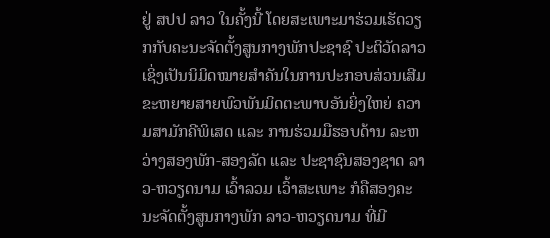ຢູ່ ສປປ ລາວ ໃນຄັ້ງນີ້ ໂດຍສະເພາະມາຮ່ວມເຮັດວຽກກັບຄະນະຈັດຕັ້ງສູນກາງພັກປະຊາຊົ ປະຕິວັດລາວ ເຊິ່ງເປັນນິມິດໝາຍສຳຄັນໃນການປະກອບສ່ວນເສີມຂະຫຍາຍສາຍພົວພັນມິດຕະພາບອັນຍິ່ງໃຫຍ່ ຄວາມສາມັກຄີພິເສດ ແລະ ການຮ່ວມມືຮອບດ້ານ ລະຫວ່າງສອງພັກ-ສອງລັດ ແລະ ປະຊາຊົນສອງຊາດ ລາວ-ຫວຽດນາມ ເວົ້າລວມ ເວົ້າສະເພາະ ກໍຄືສອງຄະນະຈັດຕັ້ງສູນກາງພັກ ລາວ-ຫວຽດນາມ ທີ່ມີ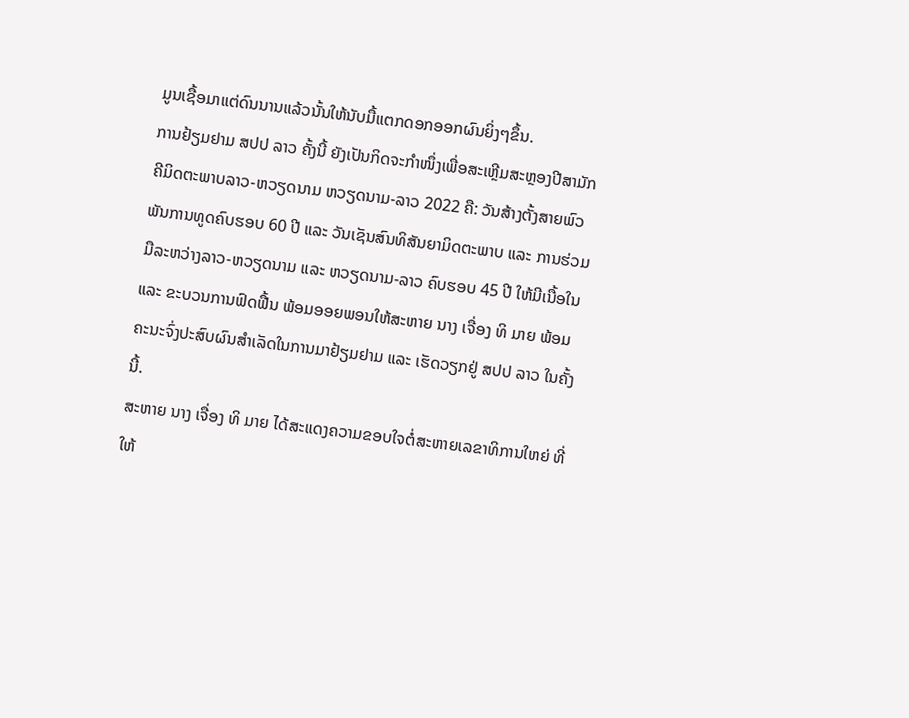ມູນເຊື້ອມາແຕ່ດົນນານແລ້ວນັ້ນໃຫ້ນັບມື້ແຕກດອກອອກຜົນຍິ່ງໆຂຶ້ນ.
ການຢ້ຽມຢາມ ສປປ ລາວ ຄັ້ງນີ້ ຍັງເປັນກິດຈະກຳໜຶ່ງເພື່ອສະເຫຼີມສະຫຼອງປີສາມັກຄີມິດຕະພາບລາວ-ຫວຽດນາມ ຫວຽດນາມ-ລາວ 2022 ຄື: ວັນສ້າງຕັ້ງສາຍພົວພັນການທູດຄົບຮອບ 60 ປີ ແລະ ວັນເຊັນສົນທິສັນຍາມິດຕະພາບ ແລະ ການຮ່ວມມືລະຫວ່າງລາວ-ຫວຽດນາມ ແລະ ຫວຽດນາມ-ລາວ ຄົບຮອບ 45 ປີ ໃຫ້ມີເນື້ອໃນ ແລະ ຂະບວນການຟົດຟື້ນ ພ້ອມອອຍພອນໃຫ້ສະຫາຍ ນາງ ເຈື່ອງ ທິ ມາຍ ພ້ອມຄະນະຈົ່ງປະສົບຜົນສຳເລັດໃນການມາຢ້ຽມຢາມ ແລະ ເຮັດວຽກຢູ່ ສປປ ລາວ ໃນຄັ້ງນີ້.
ສະຫາຍ ນາງ ເຈື່ອງ ທິ ມາຍ ໄດ້ສະແດງຄວາມຂອບໃຈຕໍ່ສະຫາຍເລຂາທິການໃຫຍ່ ທີ່ໃຫ້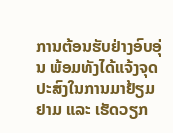ການຕ້ອນຮັບຢ່າງອົບອຸ່ນ ພ້ອມທັງໄດ້ແຈ້ງຈຸດປະສົງໃນການມາຢ້ຽມຢາມ ແລະ ເຮັດວຽກ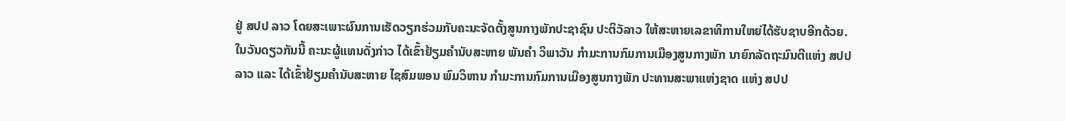ຢູ່ ສປປ ລາວ ໂດຍສະເພາະຜົນການເຮັດວຽກຮ່ວມກັບຄະນະຈັດຕັ້ງສູນກາງພັກປະຊາຊົນ ປະຕິວັລາວ ໃຫ້ສະຫາຍເລຂາທິການໃຫຍ່ໄດ້ຮັບຊາບອີກດ້ວຍ.
ໃນວັນດຽວກັນນີ້ ຄະນະຜູ້ແທນດັ່ງກ່າວ ໄດ້ເຂົ້າຢ້ຽມຄຳນັບສະຫາຍ ພັນຄຳ ວິພາວັນ ກຳມະການກົມການເມືອງສູນກາງພັກ ນາຍົກລັດຖະມົນຕີແຫ່ງ ສປປ ລາວ ແລະ ໄດ້ເຂົ້າຢ້ຽມຄຳນັບສະຫາຍ ໄຊສົມພອນ ພົມວິຫານ ກຳມະການກົມການເມືອງສູນກາງພັກ ປະທານສະພາແຫ່ງຊາດ ແຫ່ງ ສປປ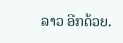ລາວ ອີກດ້ວຍ.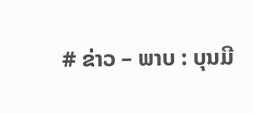# ຂ່າວ – ພາບ : ບຸນມີ